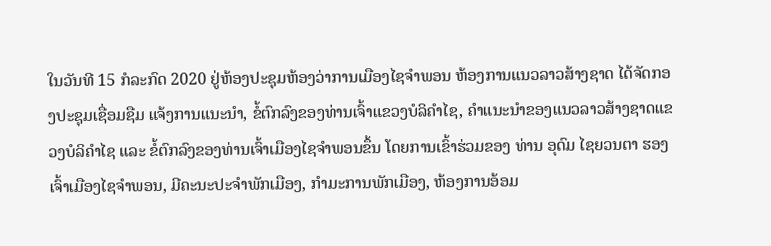ໃນວັນທີ 15 ກໍລະກົດ 2020 ຢູ່ຫ້ອງປະຊຸມຫ້ອງວ່າການເມືອງໄຊຈຳພອນ ຫ້ອງການແນວລາວສ້າງຊາດ ໄດ້ຈັດກອງປະຊຸມເຊື່ອມຊືມ ແຈ້ງການແນະນຳ, ຂໍ້ຕົກລົງຂອງທ່ານເຈົ້າແຂວງບໍລິຄຳໄຊ, ຄຳແນະນຳຂອງແນວລາວສ້າງຊາດແຂວງບໍລິຄຳໄຊ ແລະ ຂໍ້ຕົກລົງຂອງທ່ານເຈົ້າເມືອງໄຊຈຳພອນຂຶ້ນ ໂດຍການເຂົ້າຮ່ວມຂອງ ທ່ານ ອຸດົມ ໄຊຍວນຕາ ຮອງເຈົ້າເມືອງໄຊຈຳພອນ, ມີຄະນະປະຈຳພັກເມືອງ, ກຳມະການພັກເມືອງ, ຫ້ອງການອ້ອມ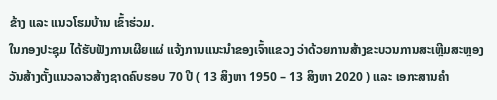ຂ້າງ ແລະ ແນວໂຮມບ້ານ ເຂົ້າຮ່ວມ.
ໃນກອງປະຊຸມ ໄດ້ຮັບຟັງການເຜີຍແຜ່ ແຈ້ງການແນະນຳຂອງເຈົ້າແຂວງ ວ່າດ້ວຍການສ້າງຂະບວນການສະເຫຼີມສະຫຼອງວັນສ້າງຕັ້ງແນວລາວສ້າງຊາດຄົບຮອບ 70 ປີ ( 13 ສິງຫາ 1950 – 13 ສິງຫາ 2020 ) ແລະ ເອກະສານຄໍາ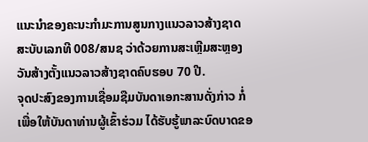ແນະນໍາຂອງຄະນະກຳມະການສູນກາງແນວລາວສ້າງຊາດ ສະບັບເລກທີ 008/ສນຊ ວ່າດ້ວຍການສະເຫຼີມສະຫຼອງວັນສ້າງຕັ້ງແນວລາວສ້າງຊາດຄົບຮອບ 70 ປີ.
ຈຸດປະສົງຂອງການເຊື່ອມຊືມບັນດາເອກະສານດັ່ງກ່າວ ກໍ່ເພື່ອໃຫ້ບັນດາທ່ານຜູ້ເຂົ້າຮ່ວມ ໄດ້ຮັບຮູ້ພາລະບົດບາດຂອ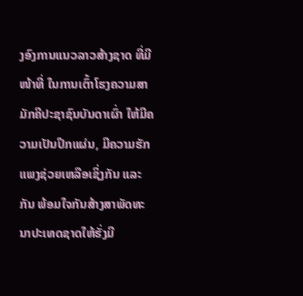ງອົງການແນວລາວສ້າງຊາດ ທີ່ມີໜ້າທີ່ ໃນການເຕົ້າໂຮງຄວາມສາມັກຄີປະຊາຊົນບັນດາເຜົ່າ ໃຫ້ມີຄວາມເປັນປຶກແຜ່ນ, ມີຄວາມຮັກແພງຊ່ວຍເຫລືອເຊິ່ງກັນ ແລະ ກັນ ພ້ອມໃຈກັນສ້າງສາພັດທະນາປະເທດຊາດໃຫ້ຮັ່ງມີ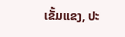ເຂັ້ມແຂງ, ປະ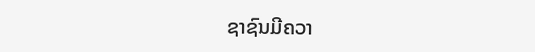ຊາຊົນມີຄວາ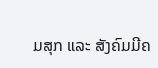ມສຸກ ແລະ ສັງຄົມມີຄ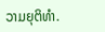ວາມຍຸຕິທຳ.